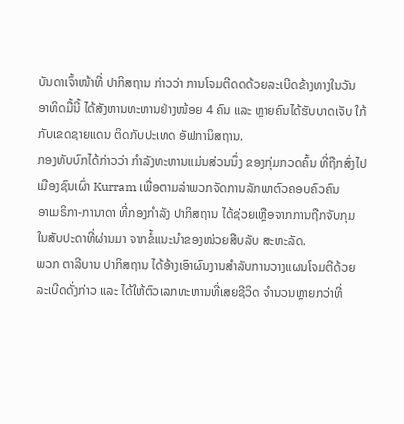ບັນດາເຈົ້າໜ້າທີ່ ປາກິສຖານ ກ່າວວ່າ ການໂຈມຕີດດດ້ວຍລະເບີດຂ້າງທາງໃນວັນ
ອາທິດມື້ນີ້ ໄດ້ສັງຫານທະຫານຢ່າງໜ້ອຍ 4 ຄົນ ແລະ ຫຼາຍຄົນໄດ້ຮັບບາດເຈັບ ໃກ້
ກັບເຂດຊາຍແດນ ຕິດກັບປະເທດ ອັຟການິສຖານ.
ກອງທັບບົກໄດ້ກ່າວວ່າ ກຳລັງທະຫານແມ່ນສ່ວນນຶ່ງ ຂອງກຸ່ມກວດຄົ້ນ ທີ່ຖືກສົ່ງໄປ
ເມືອງຊົນເຜົ່າ Kurram ເພື່ອຕາມລ່າພວກຈັດການລັກພາຕົວຄອບຄົວຄົນ
ອາເມຣິກາ-ການາດາ ທີ່ກອງກຳລັງ ປາກິສຖານ ໄດ້ຊ່ວຍເຫຼືອຈາກການຖືກຈັບກຸມ
ໃນສັບປະດາທີ່ຜ່ານມາ ຈາກຂໍ້ແນະນຳຂອງໜ່ວຍສືບລັບ ສະຫະລັດ.
ພວກ ຕາລີບານ ປາກິສຖານ ໄດ້ອ້າງເອົາຜົນງານສຳລັບການວາງແຜນໂຈມຕີດ້ວຍ
ລະເບີດດັ່ງກ່າວ ແລະ ໄດ້ໃຫ້ຕົວເລກທະຫານທີ່ເສຍຊີວິດ ຈຳນວນຫຼາຍກວ່າທີ່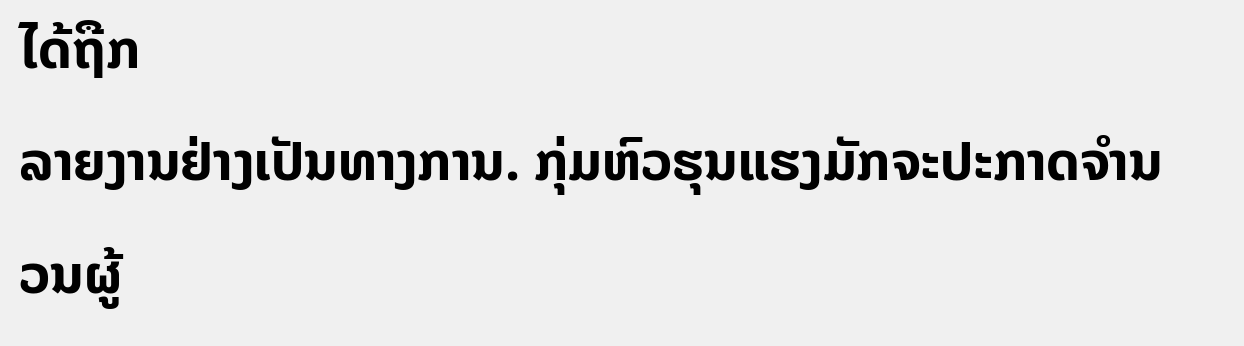ໄດ້ຖືກ
ລາຍງານຢ່າງເປັນທາງການ. ກຸ່ມຫົວຮຸນແຮງມັກຈະປະກາດຈຳນວນຜູ້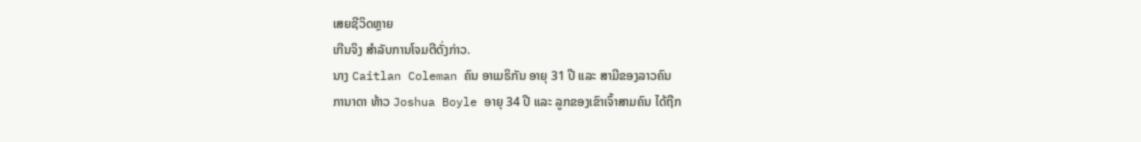ເສຍຊີວິດຫຼາຍ
ເກີນຈິງ ສຳລັບການໂຈມຕີດັ່ງກ່າວ.
ນາງ Caitlan Coleman ຄົນ ອາເມຣິກັນ ອາຍຸ 31 ປີ ແລະ ສາມີຂອງລາວຄົນ
ການາດາ ທ້າວ Joshua Boyle ອາຍຸ 34 ປີ ແລະ ລູກຂອງເຂົາເຈົ້າສາມຄົນ ໄດ້ຖືກ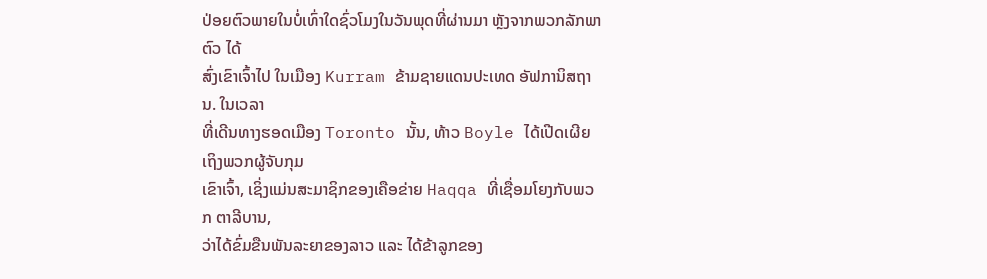ປ່ອຍຕົວພາຍໃນບໍ່ເທົ່າໃດຊົ່ວໂມງໃນວັນພຸດທີ່ຜ່ານມາ ຫຼັງຈາກພວກລັກພາຕົວ ໄດ້
ສົ່ງເຂົາເຈົ້າໄປ ໃນເມືອງ Kurram ຂ້າມຊາຍແດນປະເທດ ອັຟການິສຖານ. ໃນເວລາ
ທີ່ເດີນທາງຮອດເມືອງ Toronto ນັ້ນ, ທ້າວ Boyle ໄດ້ເປີດເຜີຍເຖິງພວກຜູ້ຈັບກຸມ
ເຂົາເຈົ້າ, ເຊິ່ງແມ່ນສະມາຊິກຂອງເຄືອຂ່າຍ Haqqa ທີ່ເຊື່ອມໂຍງກັບພວກ ຕາລີບານ,
ວ່າໄດ້ຂົ່ມຂືນພັນລະຍາຂອງລາວ ແລະ ໄດ້ຂ້າລູກຂອງ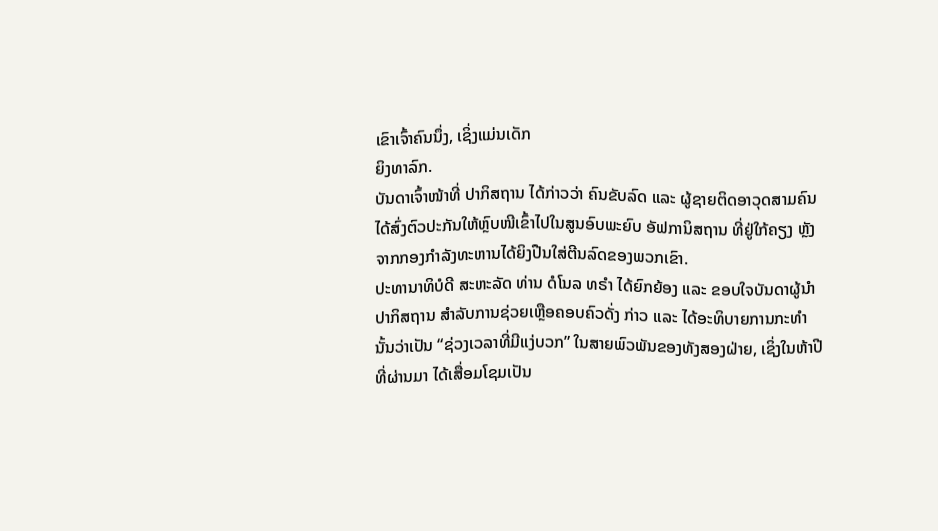ເຂົາເຈົ້າຄົນນຶ່ງ, ເຊິ່ງແມ່ນເດັກ
ຍິງທາລົກ.
ບັນດາເຈົ້າໜ້າທີ່ ປາກິສຖານ ໄດ້ກ່າວວ່າ ຄົນຂັບລົດ ແລະ ຜູ້ຊາຍຕິດອາວຸດສາມຄົນ
ໄດ້ສົ່ງຕົວປະກັນໃຫ້ຫຼົບໜີເຂົ້າໄປໃນສູນອົບພະຍົບ ອັຟການິສຖານ ທີ່ຢູ່ໃກ້ຄຽງ ຫຼັງ
ຈາກກອງກຳລັງທະຫານໄດ້ຍິງປືນໃສ່ຕີນລົດຂອງພວກເຂົາ.
ປະທານາທິບໍດີ ສະຫະລັດ ທ່ານ ດໍໂນລ ທຣຳ ໄດ້ຍົກຍ້ອງ ແລະ ຂອບໃຈບັນດາຜູ້ນຳ
ປາກິສຖານ ສຳລັບການຊ່ວຍເຫຼືອຄອບຄົວດັ່ງ ກ່າວ ແລະ ໄດ້ອະທິບາຍການກະທຳ
ນັ້ນວ່າເປັນ “ຊ່ວງເວລາທີ່ມີແງ່ບວກ” ໃນສາຍພົວພັນຂອງທັງສອງຝ່າຍ, ເຊິ່ງໃນຫ້າປີ
ທີ່ຜ່ານມາ ໄດ້ເສື່ອມໂຊມເປັນ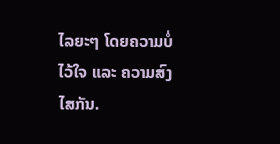ໄລຍະໆ ໂດຍຄວາມບໍ່ໄວ້ໃຈ ແລະ ຄວາມສົງໄສກັນ.